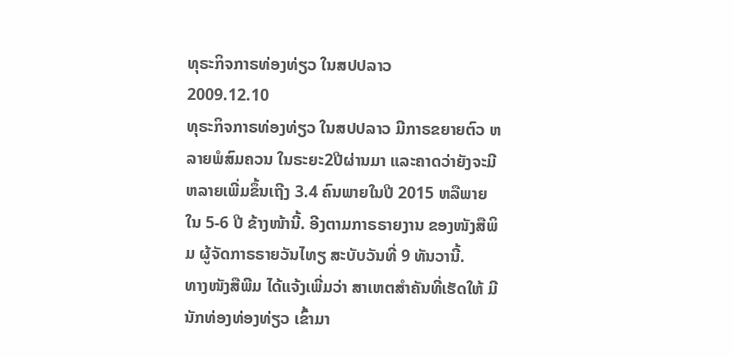ທຸຣະກິຈກາຣທ່ອງທ່ຽວ ໃນສປປລາວ
2009.12.10
ທຸຣະກິຈກາຣທ່ອງທ່ຽວ ໃນສປປລາວ ມີກາຣຂຍາຍຕົວ ຫລາຍພໍສົມຄວນ ໃນຣະຍະ2ປີຜ່ານມາ ແລະຄາດວ່າຍັງຈະມີ ຫລາຍເພີ່ມຂຶ້ນເຖີງ 3.4 ຄົນພາຍໃນປີ 2015 ຫລືພາຍໃນ 5-6 ປີ ຂ້າງໜ້ານີ້. ອີງຕາມກາຣຣາຍງານ ຂອງໜັງສືພິມ ຜູ້ຈັດກາຣຣາຍວັນໄທຽ ສະບັບວັນທີ່ 9 ທັນວານີ້.
ທາງໜັງສືພີມ ໄດ້ແຈ້ງເພີ່ມວ່າ ສາເຫຕສຳຄັນທີ່ເຮັດໃຫ້ ມີນັກທ່ອງທ່ອງທ່ຽວ ເຂົ້າມາ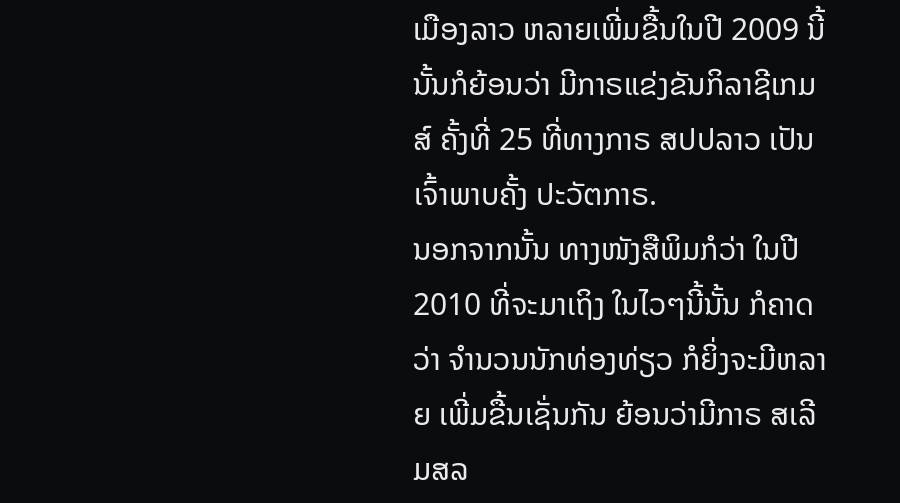ເມືອງລາວ ຫລາຍເພີ່ມຂື້ນໃນປີ 2009 ນີ້ນັ້ນກໍຍ້ອນວ່າ ມີກາຣແຂ່ງຂັນກິລາຊີເກມສ໌ ຄັ້ງທີ່ 25 ທີ່ທາງກາຣ ສປປລາວ ເປັນເຈົ້າພາບຄັ້ງ ປະວັຕກາຣ.
ນອກຈາກນັ້ນ ທາງໜັງສືພິມກໍວ່າ ໃນປີ 2010 ທີ່ຈະມາເຖິງ ໃນໄວໆນີ້ນັ້ນ ກໍຄາດວ່າ ຈຳນວນນັກທ່ອງທ່ຽວ ກໍຍິ່ງຈະມີຫລາຍ ເພີ່ມຂື້ນເຊັ່ນກັນ ຍ້ອນວ່າມີກາຣ ສເລີມສລ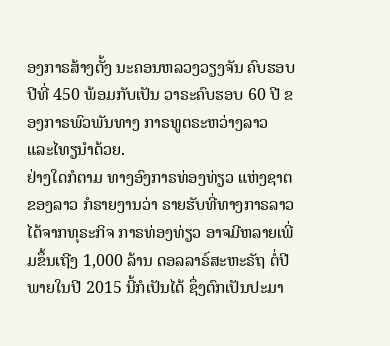ອງກາຣສ້າງຕັ້ງ ນະຄອນຫລວງວຽງຈັນ ຄົບຮອບປີທີ່ 450 ພ້ອມກັບເປັນ ວາຣະຄົບຮອບ 60 ປີ ຂອງກາຣພົວພັນທາງ ກາຣທູຕຣະຫວ່າງລາວ ແລະໄທຽນຳດ້ວຍ.
ຢ່າງໃດກໍຕາມ ທາງອົງກາຣທ່ອງທ່ຽວ ແຫ່ງຊາຕຂອງລາວ ກໍຣາຍງານວ່າ ຣາຍຮັບທີ່ທາງກາຣລາວ ໄດ້ຈາກທຸຣະກິຈ ກາຣທ່ອງທ່ຽວ ອາຈມີຫລາຍເພີ່ມຂຶ້ນເຖີງ 1,000 ລ້ານ ດອລລາຣ໌ສະຫະຣັຖ ຕໍ່ປີພາຍໃນປີ 2015 ນີ້ກໍເປັນໄດ້ ຊຶ່ງຕົກເປັນປະມາ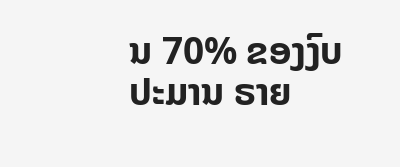ນ 70% ຂອງງົບປະມານ ຣາຍ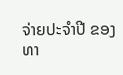ຈ່າຍປະຈຳປີ ຂອງທາ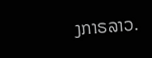ງກາຣລາວ.